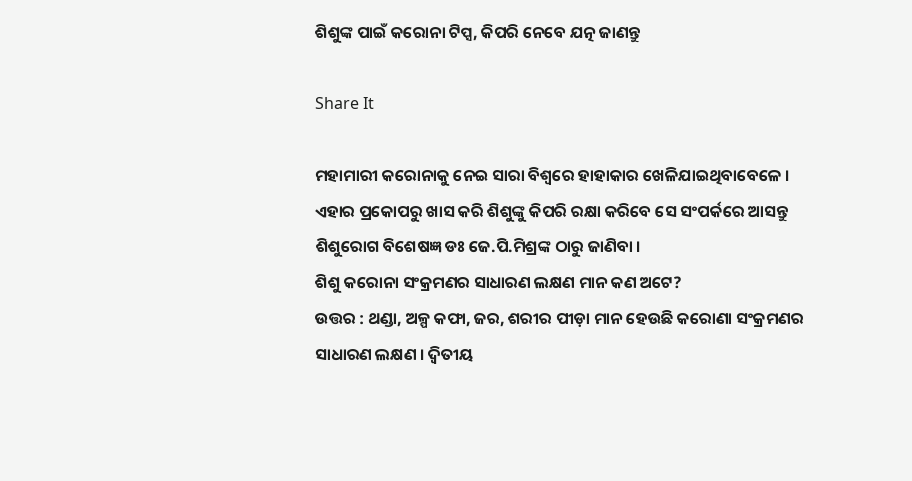ଶିଶୁଙ୍କ ପାଇଁ କରୋନା ଟିପ୍ସ, କିପରି ନେବେ ଯତ୍ନ ଜାଣନ୍ତୁ

Share It

ମହାମାରୀ କରୋନାକୁ ନେଇ ସାରା ବିଶ୍ୱରେ ହାହାକାର ଖେଳିଯାଇଥିବାବେଳେ । ଏହାର ପ୍ରକୋପରୁ ଖାସ କରି ଶିଶୁଙ୍କୁ କିପରି ରକ୍ଷା କରିବେ ସେ ସଂପର୍କରେ ଆସନ୍ତୁ ଶିଶୁରୋଗ ବିଶେଷଜ୍ଞ ଡଃ ଜେ.ପି.ମିଶ୍ରଙ୍କ ଠାରୁ ଜାଣିବା ।
ଶିଶୁ କରୋନା ସଂକ୍ରମଣର ସାଧାରଣ ଲକ୍ଷଣ ମାନ କଣ ଅଟେ?
ଉତ୍ତର : ଥଣ୍ଡା, ଅଳ୍ପ କଫା, ଜର, ଶରୀର ପୀଡ଼ା ମାନ ହେଉଛି କରୋଣା ସଂକ୍ରମଣର ସାଧାରଣ ଲକ୍ଷଣ । ଦ୍ୱିତୀୟ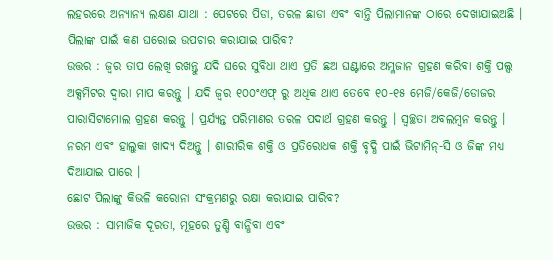ଲହରରେ ଅନ୍ୟାନ୍ୟ ଲକ୍ଷଣ ଯାଥା : ପେଟରେ ପିଡା, ତରଳ ଛାଡା ଏବଂ ବାନ୍ତି ପିଲାମାନଙ୍କ ଠାରେ ଦେଖାଯାଇଅଛି ।
ପିଲାଙ୍କ ପାଇଁ କଣ ଘରୋଇ ଉପଚାର କରାଯାଇ ପାରିବ?
ଉତ୍ତର : ଜ୍ୱର ତାପ ଲେଖି ରଖନ୍ତୁ ଯଦି ଘରେ ସୁବିଧା ଥାଏ ପ୍ରତି ଛଅ ଘଣ୍ଟାରେ ଅମ୍ଳଜାନ ଗ୍ରହଣ କରିବା ଶକ୍ତି ପଲ୍ସ ଅକ୍ସମିଟର ଦ୍ୱାରା ମାପ କରନ୍ତୁ । ଯଦି ଜ୍ୱର ୧୦୦ଂଏଫ୍ ରୁ ଅଧିକ ଥାଏ ତେବେ ୧୦-୧୫ ମେଜି/କେଜି/ଡୋଜର ପାରାସିଟାମୋଲ ଗ୍ରହଣ କରନ୍ତୁ । ପ୍ରର୍ଯ୍ୟନ୍ତ ପରିମାଣର ତରଳ ପଦାର୍ଥ ଗ୍ରହଣ କରନ୍ତୁ । ସ୍ୱଚ୍ଛତା ଅବଲମ୍ବନ କରନ୍ତୁ । ନରମ ଏବଂ ହାଲୁକା ଖାଦ୍ୟ ଦିଅନ୍ତୁ । ଶାରୀରିକ ଶକ୍ତି ଓ ପ୍ରତିରୋଧକ ଶକ୍ତି ବୃଦ୍ଧି ପାଇଁ ଭିଟାମିନ୍‌-ସି ଓ ଜିଙ୍କ ମଧ୍ୟ ଦିଆଯାଇ ପାରେ ।
ଛୋଟ ପିଲାଙ୍କୁ କିଭଳି କରୋନା ସଂକ୍ରମଣରୁ ରକ୍ଷା କରାଯାଇ ପାରିବ?
ଉତ୍ତର : ସାମାଜିକ ଦୂରତା, ମୂହରେ ତୁଣ୍ଡି ବାନ୍ଧିବା ଏବଂ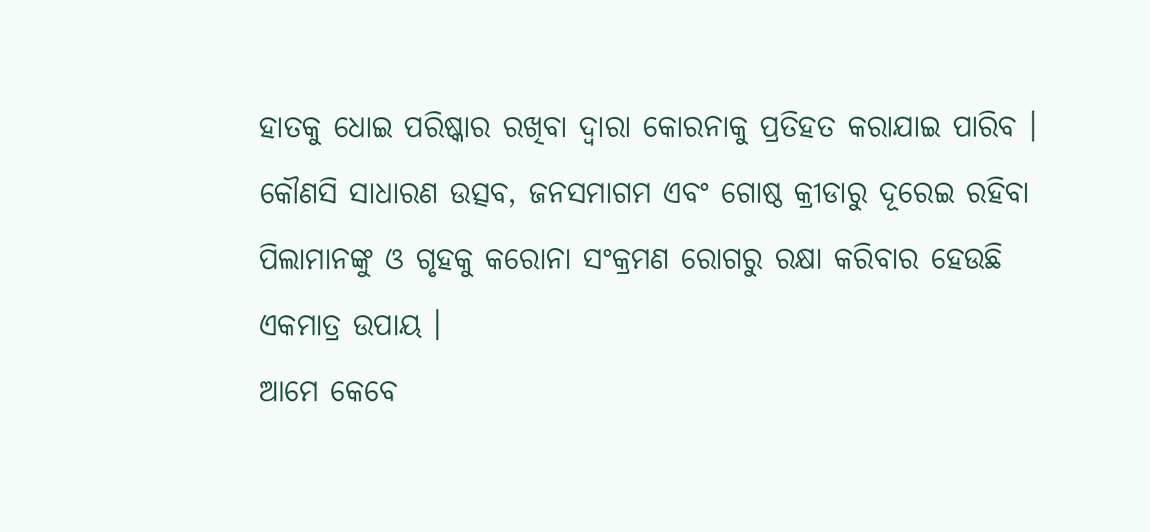ହାତକୁ ଧୋଇ ପରିଷ୍କାର ରଖିବା ଦ୍ୱାରା କୋରନାକୁ ପ୍ରତିହତ କରାଯାଇ ପାରିବ । କୌଣସି ସାଧାରଣ ଉତ୍ସବ, ଜନସମାଗମ ଏବଂ ଗୋଷ୍ଠ କ୍ରୀଡାରୁ ଦୂରେଇ ରହିବା ପିଲାମାନଙ୍କୁ ଓ ଗୃହକୁ କରୋନା ସଂକ୍ରମଣ ରୋଗରୁ ରକ୍ଷା କରିବାର ହେଉଛି ଏକମାତ୍ର ଉପାୟ ।
ଆମେ କେବେ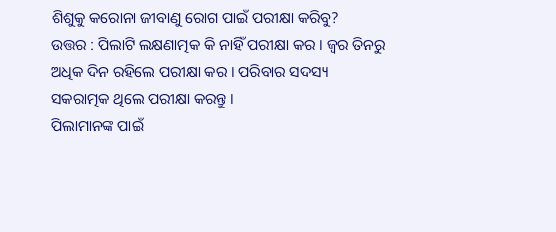ଶିଶୁକୁ କରୋନା ଜୀବାଣୁ ରୋଗ ପାଇଁ ପରୀକ୍ଷା କରିବୁ?
ଉତ୍ତର : ପିଲାଟି ଲକ୍ଷଣାତ୍ମକ କି ନାହିଁ ପରୀକ୍ଷା କର । ଜ୍ୱର ତିନରୁ ଅଧିକ ଦିନ ରହିଲେ ପରୀକ୍ଷା କର । ପରିବାର ସଦସ୍ୟ ସକରାତ୍ମକ ଥିଲେ ପରୀକ୍ଷା କରନ୍ତୁ ।
ପିଲାମାନଙ୍କ ପାଇଁ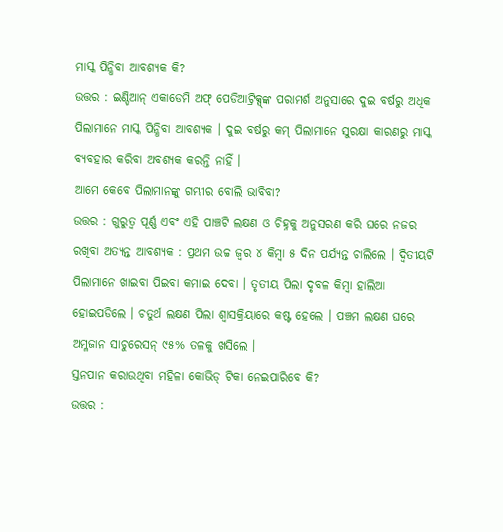ମାସ୍କ ପିନ୍ଧିବା ଆବଶ୍ୟକ କି?
ଉତ୍ତର : ଇଣ୍ଡିଆନ୍ ଏକାଡେମି ଅଫ୍ ପେଡିଆଟ୍ରିକ୍ସ୍‌ଙ୍କ ପରାମର୍ଶ ଅନୁସାରେ ଦୁଇ ବର୍ଷରୁ ଅଧିକ ପିଲାମାନେ ମାସ୍କ ପିନ୍ଧିବା ଆବଶ୍ୟକ । ଦୁଇ ବର୍ଷରୁ କମ୍ ପିଲାମାନେ ସୁରକ୍ଷା କାରଣରୁ ମାସ୍କ ବ୍ୟବହାର କରିବା ଅବଶ୍ୟକ କରନ୍ତି ନାହିଁ ।
ଆମେ କେବେ ପିଲାମାନଙ୍କୁ ଗମ୍ଭୀର ବୋଲି ଭାବିବା?
ଉତ୍ତର : ଗୁରୁତ୍ୱ ପୂର୍ଣ୍ଣ ଏବଂ ଏହି ପାଞ୍ଚଟି ଲକ୍ଷଣ ଓ ଚିହ୍ନକୁ ଅନୁସରଣ କରି ଘରେ ନଜର ରଖିବା ଅତ୍ୟନ୍ତ ଆବଶ୍ୟକ : ପ୍ରଥମ ଉଚ୍ଚ ଜ୍ୱର ୪ କିମ୍ବା ୫ ଦିନ ପର୍ଯ୍ୟନ୍ତ ଚାଲିଲେ । ଦ୍ୱିତୀୟଟି ପିଲାମାନେ ଖାଇବା ପିଇବା କମାଇ ଦେବା । ତୃତୀୟ ପିଲା ଦୃବଳ କିମ୍ବା ହାଲିଆ ହୋଇପଡିଲେ । ଚତୁର୍ଥ ଲକ୍ଷଣ ପିଲା ଶ୍ୱାସକ୍ରିୟାରେ କଷ୍ଟ ହେଲେ । ପଞ୍ଚମ ଲକ୍ଷଣ ଘରେ ଅମ୍ଳଜାନ ସାଚୁରେସନ୍ ୯୫% ତଳକୁ ଖସିଲେ ।
ସ୍ତନପାନ କରାଉଥିବା ମହିଳା କୋଭିଡ୍ ଟିକା ନେଇପାରିବେ କି?
ଉତ୍ତର :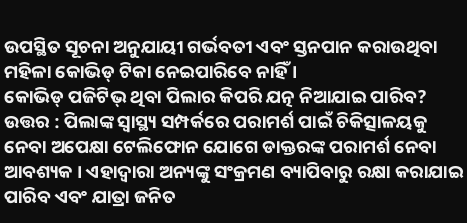ଉପସ୍ଥିତ ସୂଚନା ଅନୁଯାୟୀ ଗର୍ଭବତୀ ଏବଂ ସ୍ତନପାନ କରାଉଥିବା ମହିଳା କୋଭିଡ୍ ଟିକା ନେଇପାରିବେ ନାହିଁ ।
କୋଭିଡ୍ ପଜିଟିଭ୍ ଥିବା ପିଲାର କିପରି ଯତ୍ନ ନିଆଯାଇ ପାରିବ?
ଉତ୍ତର : ପିଲାଙ୍କ ସ୍ୱାସ୍ଥ୍ୟ ସମ୍ପର୍କରେ ପରାମର୍ଶ ପାଇଁ ଚିକିତ୍ସାଳୟକୁ ନେବା ଅପେକ୍ଷା ଟେଲିଫୋନ ଯୋଗେ ଡାକ୍ତରଙ୍କ ପରାମର୍ଶ ନେବା ଆବଶ୍ୟକ । ଏହାଦ୍ୱାରା ଅନ୍ୟଙ୍କୁ ସଂକ୍ରମଣ ବ୍ୟାପିବାରୁ ରକ୍ଷା କରାଯାଇ ପାରିବ ଏବଂ ଯାତ୍ରା ଜନିତ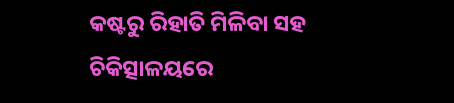କଷ୍ଟରୁ ରିହାତି ମିଳିବା ସହ ଚିକିତ୍ସାଳୟରେ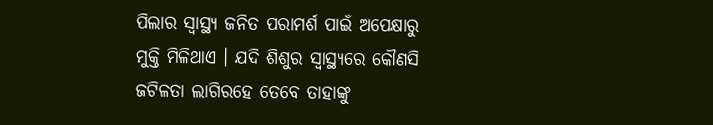ପିଲାର ସ୍ୱାସ୍ଥ୍ୟ ଜନିତ ପରାମର୍ଶ ପାଇଁ ଅପେକ୍ଷାରୁ ମୁକ୍ତି ମିଳିଥାଏ । ଯଦି ଶିଶୁର ସ୍ୱାସ୍ଥ୍ୟରେ କୌଣସି ଜଟିଳତା ଲାଗିରହେ ତେବେ ତାହାଙ୍କୁ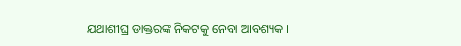ଯଥାଶୀଘ୍ର ଡାକ୍ତରଙ୍କ ନିକଟକୁ ନେବା ଆବଶ୍ୟକ ।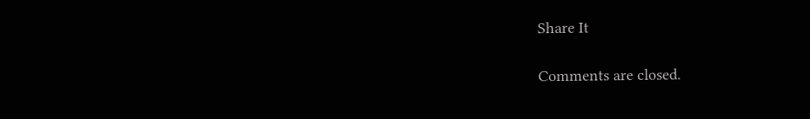Share It

Comments are closed.